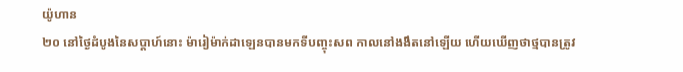យ៉ូហាន
២០ នៅថ្ងៃដំបូងនៃសប្ដាហ៍នោះ ម៉ារៀម៉ាក់ដាឡេនបានមកទីបញ្ចុះសព កាលនៅងងឹតនៅឡើយ ហើយឃើញថាថ្មបានត្រូវ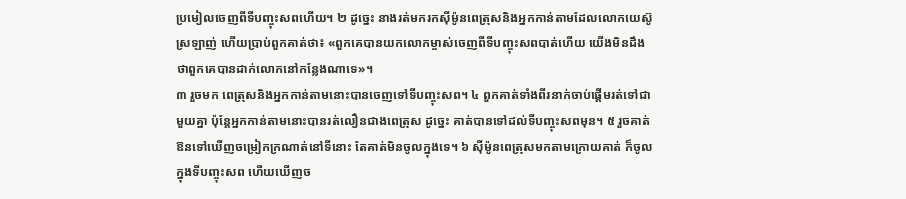ប្រមៀលចេញពីទីបញ្ចុះសពហើយ។ ២ ដូច្នេះ នាងរត់មករកស៊ីម៉ូនពេត្រុសនិងអ្នកកាន់តាមដែលលោកយេស៊ូស្រឡាញ់ ហើយប្រាប់ពួកគាត់ថា៖ «ពួកគេបានយកលោកម្ចាស់ចេញពីទីបញ្ចុះសពបាត់ហើយ យើងមិនដឹងថាពួកគេបានដាក់លោកនៅកន្លែងណាទេ»។
៣ រួចមក ពេត្រុសនិងអ្នកកាន់តាមនោះបានចេញទៅទីបញ្ចុះសព។ ៤ ពួកគាត់ទាំងពីរនាក់ចាប់ផ្ដើមរត់ទៅជាមួយគ្នា ប៉ុន្តែអ្នកកាន់តាមនោះបានរត់លឿនជាងពេត្រុស ដូច្នេះ គាត់បានទៅដល់ទីបញ្ចុះសពមុន។ ៥ រួចគាត់ឱនទៅឃើញចម្រៀកក្រណាត់នៅទីនោះ តែគាត់មិនចូលក្នុងទេ។ ៦ ស៊ីម៉ូនពេត្រុសមកតាមក្រោយគាត់ ក៏ចូលក្នុងទីបញ្ចុះសព ហើយឃើញច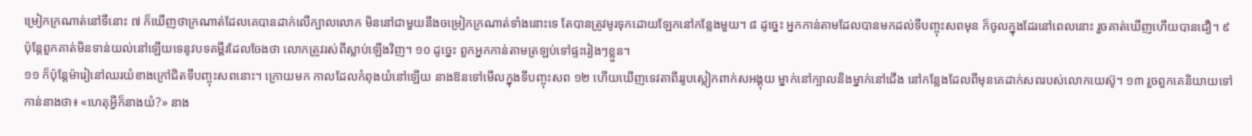ម្រៀកក្រណាត់នៅទីនោះ ៧ ក៏ឃើញថាក្រណាត់ដែលគេបានដាក់លើក្បាលលោក មិននៅជាមួយនឹងចម្រៀកក្រណាត់ទាំងនោះទេ តែបានត្រូវមូរទុកដោយឡែកនៅកន្លែងមួយ។ ៨ ដូច្នេះ អ្នកកាន់តាមដែលបានមកដល់ទីបញ្ចុះសពមុន ក៏ចូលក្នុងដែរនៅពេលនោះ រួចគាត់ឃើញហើយបានជឿ។ ៩ ប៉ុន្តែពួកគាត់មិនទាន់យល់នៅឡើយទេនូវបទគម្ពីរដែលចែងថា លោកត្រូវរស់ពីស្លាប់ឡើងវិញ។ ១០ ដូច្នេះ ពួកអ្នកកាន់តាមត្រឡប់ទៅផ្ទះរៀងៗខ្លួន។
១១ ក៏ប៉ុន្តែម៉ារៀនៅឈរយំខាងក្រៅជិតទីបញ្ចុះសពនោះ។ ក្រោយមក កាលដែលកំពុងយំនៅឡើយ នាងឱនទៅមើលក្នុងទីបញ្ចុះសព ១២ ហើយឃើញទេវតាពីររូបស្លៀកពាក់សអង្គុយ ម្នាក់នៅក្បាលនិងម្នាក់នៅជើង នៅកន្លែងដែលពីមុនគេដាក់សពរបស់លោកយេស៊ូ។ ១៣ រួចពួកគេនិយាយទៅកាន់នាងថា៖ «ហេតុអ្វីក៏នាងយំ?» នាង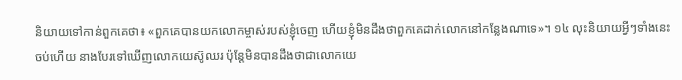និយាយទៅកាន់ពួកគេថា៖ «ពួកគេបានយកលោកម្ចាស់របស់ខ្ញុំចេញ ហើយខ្ញុំមិនដឹងថាពួកគេដាក់លោកនៅកន្លែងណាទេ»។ ១៤ លុះនិយាយអ្វីៗទាំងនេះចប់ហើយ នាងបែរទៅឃើញលោកយេស៊ូឈរ ប៉ុន្តែមិនបានដឹងថាជាលោកយេ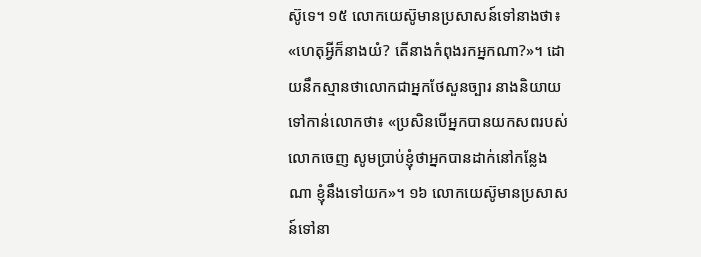ស៊ូទេ។ ១៥ លោកយេស៊ូមានប្រសាសន៍ទៅនាងថា៖ «ហេតុអ្វីក៏នាងយំ? តើនាងកំពុងរកអ្នកណា?»។ ដោយនឹកស្មានថាលោកជាអ្នកថែសួនច្បារ នាងនិយាយទៅកាន់លោកថា៖ «ប្រសិនបើអ្នកបានយកសពរបស់លោកចេញ សូមប្រាប់ខ្ញុំថាអ្នកបានដាក់នៅកន្លែងណា ខ្ញុំនឹងទៅយក»។ ១៦ លោកយេស៊ូមានប្រសាសន៍ទៅនា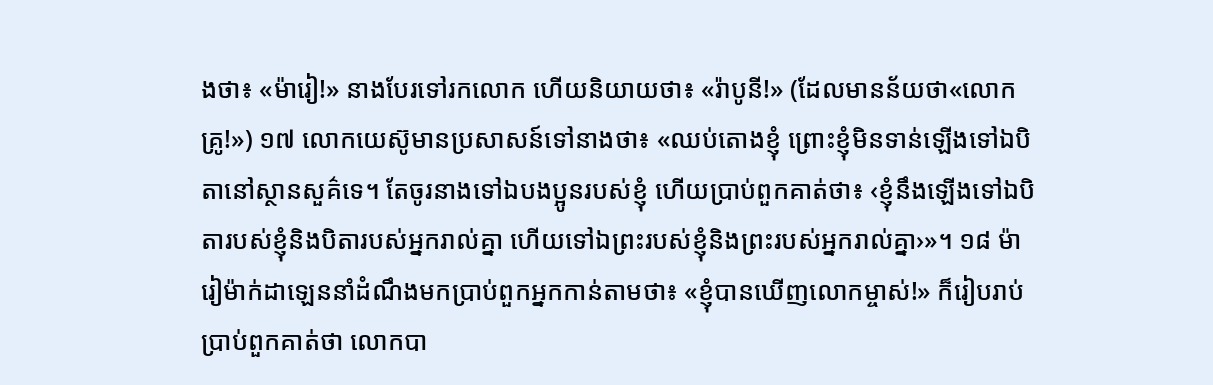ងថា៖ «ម៉ារៀ!» នាងបែរទៅរកលោក ហើយនិយាយថា៖ «រ៉ាបូនី!» (ដែលមានន័យថា«លោកគ្រូ!») ១៧ លោកយេស៊ូមានប្រសាសន៍ទៅនាងថា៖ «ឈប់តោងខ្ញុំ ព្រោះខ្ញុំមិនទាន់ឡើងទៅឯបិតានៅស្ថានសួគ៌ទេ។ តែចូរនាងទៅឯបងប្អូនរបស់ខ្ញុំ ហើយប្រាប់ពួកគាត់ថា៖ ‹ខ្ញុំនឹងឡើងទៅឯបិតារបស់ខ្ញុំនិងបិតារបស់អ្នករាល់គ្នា ហើយទៅឯព្រះរបស់ខ្ញុំនិងព្រះរបស់អ្នករាល់គ្នា›»។ ១៨ ម៉ារៀម៉ាក់ដាឡេននាំដំណឹងមកប្រាប់ពួកអ្នកកាន់តាមថា៖ «ខ្ញុំបានឃើញលោកម្ចាស់!» ក៏រៀបរាប់ប្រាប់ពួកគាត់ថា លោកបា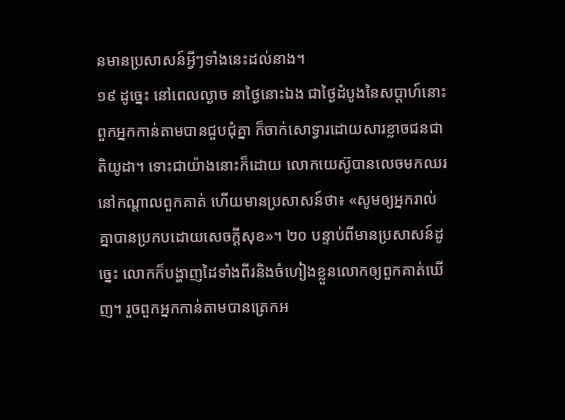នមានប្រសាសន៍អ្វីៗទាំងនេះដល់នាង។
១៩ ដូច្នេះ នៅពេលល្ងាច នាថ្ងៃនោះឯង ជាថ្ងៃដំបូងនៃសប្ដាហ៍នោះ ពួកអ្នកកាន់តាមបានជួបជុំគ្នា ក៏ចាក់សោទ្វារដោយសារខ្លាចជនជាតិយូដា។ ទោះជាយ៉ាងនោះក៏ដោយ លោកយេស៊ូបានលេចមកឈរនៅកណ្ដាលពួកគាត់ ហើយមានប្រសាសន៍ថា៖ «សូមឲ្យអ្នករាល់គ្នាបានប្រកបដោយសេចក្ដីសុខ»។ ២០ បន្ទាប់ពីមានប្រសាសន៍ដូច្នេះ លោកក៏បង្ហាញដៃទាំងពីរនិងចំហៀងខ្លួនលោកឲ្យពួកគាត់ឃើញ។ រួចពួកអ្នកកាន់តាមបានត្រេកអ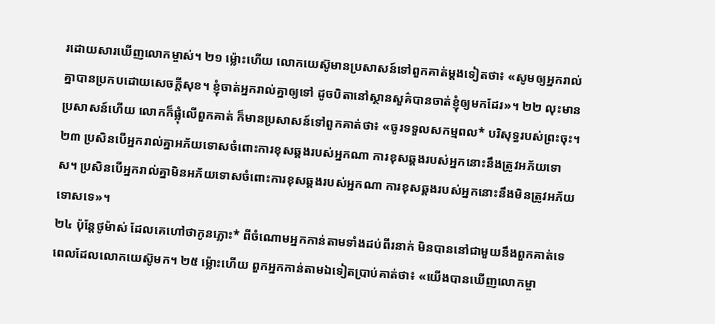រដោយសារឃើញលោកម្ចាស់។ ២១ ម្ល៉ោះហើយ លោកយេស៊ូមានប្រសាសន៍ទៅពួកគាត់ម្ដងទៀតថា៖ «សូមឲ្យអ្នករាល់គ្នាបានប្រកបដោយសេចក្ដីសុខ។ ខ្ញុំចាត់អ្នករាល់គ្នាឲ្យទៅ ដូចបិតានៅស្ថានសួគ៌បានចាត់ខ្ញុំឲ្យមកដែរ»។ ២២ លុះមានប្រសាសន៍ហើយ លោកក៏ផ្លុំលើពួកគាត់ ក៏មានប្រសាសន៍ទៅពួកគាត់ថា៖ «ចូរទទួលសកម្មពល* បរិសុទ្ធរបស់ព្រះចុះ។ ២៣ ប្រសិនបើអ្នករាល់គ្នាអភ័យទោសចំពោះការខុសឆ្គងរបស់អ្នកណា ការខុសឆ្គងរបស់អ្នកនោះនឹងត្រូវអភ័យទោស។ ប្រសិនបើអ្នករាល់គ្នាមិនអភ័យទោសចំពោះការខុសឆ្គងរបស់អ្នកណា ការខុសឆ្គងរបស់អ្នកនោះនឹងមិនត្រូវអភ័យទោសទេ»។
២៤ ប៉ុន្តែថូម៉ាស់ ដែលគេហៅថាកូនភ្លោះ* ពីចំណោមអ្នកកាន់តាមទាំងដប់ពីរនាក់ មិនបាននៅជាមួយនឹងពួកគាត់ទេ ពេលដែលលោកយេស៊ូមក។ ២៥ ម្ល៉ោះហើយ ពួកអ្នកកាន់តាមឯទៀតប្រាប់គាត់ថា៖ «យើងបានឃើញលោកម្ចា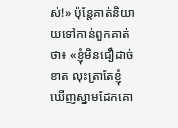ស់!» ប៉ុន្តែគាត់និយាយទៅកាន់ពួកគាត់ថា៖ «ខ្ញុំមិនជឿដាច់ខាត លុះត្រាតែខ្ញុំឃើញស្នាមដែកគោ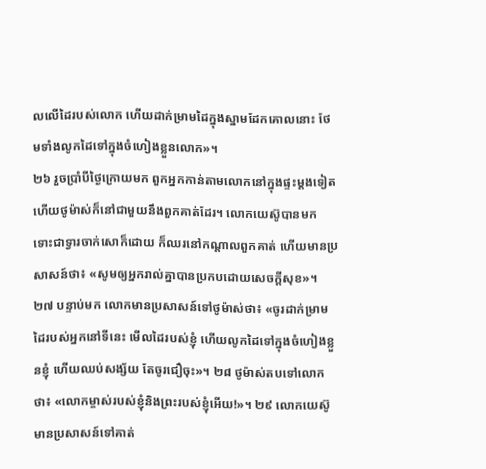លលើដៃរបស់លោក ហើយដាក់ម្រាមដៃក្នុងស្នាមដែកគោលនោះ ថែមទាំងលូកដៃទៅក្នុងចំហៀងខ្លួនលោក»។
២៦ រួចប្រាំបីថ្ងៃក្រោយមក ពួកអ្នកកាន់តាមលោកនៅក្នុងផ្ទះម្ដងទៀត ហើយថូម៉ាស់ក៏នៅជាមួយនឹងពួកគាត់ដែរ។ លោកយេស៊ូបានមក ទោះជាទ្វារចាក់សោក៏ដោយ ក៏ឈរនៅកណ្ដាលពួកគាត់ ហើយមានប្រសាសន៍ថា៖ «សូមឲ្យអ្នករាល់គ្នាបានប្រកបដោយសេចក្ដីសុខ»។ ២៧ បន្ទាប់មក លោកមានប្រសាសន៍ទៅថូម៉ាស់ថា៖ «ចូរដាក់ម្រាមដៃរបស់អ្នកនៅទីនេះ មើលដៃរបស់ខ្ញុំ ហើយលូកដៃទៅក្នុងចំហៀងខ្លួនខ្ញុំ ហើយឈប់សង្ស័យ តែចូរជឿចុះ»។ ២៨ ថូម៉ាស់តបទៅលោកថា៖ «លោកម្ចាស់របស់ខ្ញុំនិងព្រះរបស់ខ្ញុំអើយ!»។ ២៩ លោកយេស៊ូមានប្រសាសន៍ទៅគាត់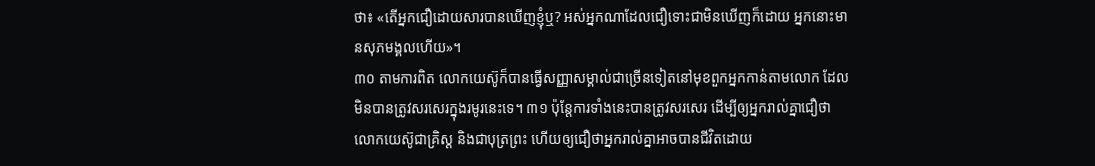ថា៖ «តើអ្នកជឿដោយសារបានឃើញខ្ញុំឬ? អស់អ្នកណាដែលជឿទោះជាមិនឃើញក៏ដោយ អ្នកនោះមានសុភមង្គលហើយ»។
៣០ តាមការពិត លោកយេស៊ូក៏បានធ្វើសញ្ញាសម្គាល់ជាច្រើនទៀតនៅមុខពួកអ្នកកាន់តាមលោក ដែលមិនបានត្រូវសរសេរក្នុងរមូរនេះទេ។ ៣១ ប៉ុន្តែការទាំងនេះបានត្រូវសរសេរ ដើម្បីឲ្យអ្នករាល់គ្នាជឿថា លោកយេស៊ូជាគ្រិស្ត និងជាបុត្រព្រះ ហើយឲ្យជឿថាអ្នករាល់គ្នាអាចបានជីវិតដោយ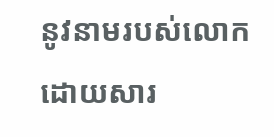នូវនាមរបស់លោក ដោយសារ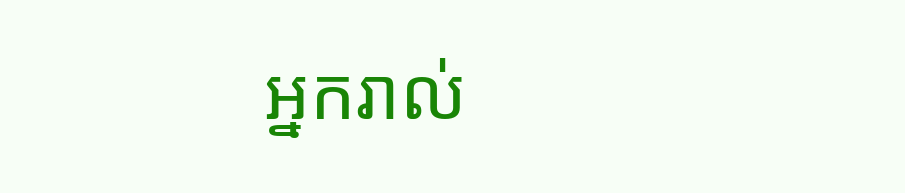អ្នករាល់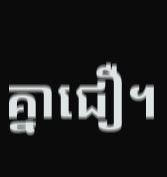គ្នាជឿ។